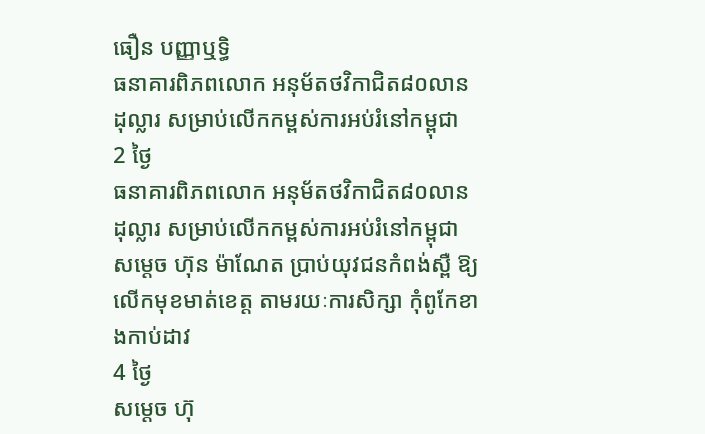ធឿន បញ្ញាឬទិ្ធ
ធនាគារពិភពលោក អនុម័តថវិកាជិត៨០លានដុល្លារ សម្រាប់លើកកម្ពស់ការអប់រំនៅកម្ពុជា
2 ថ្ងៃ
ធនាគារពិភពលោក អនុម័តថវិកាជិត៨០លានដុល្លារ សម្រាប់លើកកម្ពស់ការអប់រំនៅកម្ពុជា
សម្ដេច ហ៊ុន ម៉ាណែត ប្រាប់យុវជនកំពង់ស្ពឺ ឱ្យលើកមុខមាត់ខេត្ត តាមរយៈការសិក្សា កុំពូកែខាងកាប់ដាវ
4 ថ្ងៃ
សម្ដេច ហ៊ុ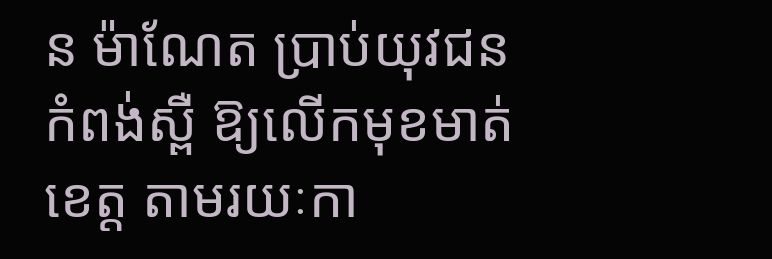ន ម៉ាណែត ប្រាប់យុវជនកំពង់ស្ពឺ ឱ្យលើកមុខមាត់ខេត្ត តាមរយៈកា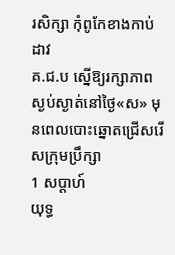រសិក្សា កុំពូកែខាងកាប់ដាវ
គ.ជ.ប ស្នើឱ្យរក្សាភាពស្ងប់ស្ងាត់នៅថ្ងៃ«ស» មុនពេលបោះឆ្នោតជ្រើសរើសក្រុមប្រឹក្សា
1 សប្តាហ៍
យុទ្ធ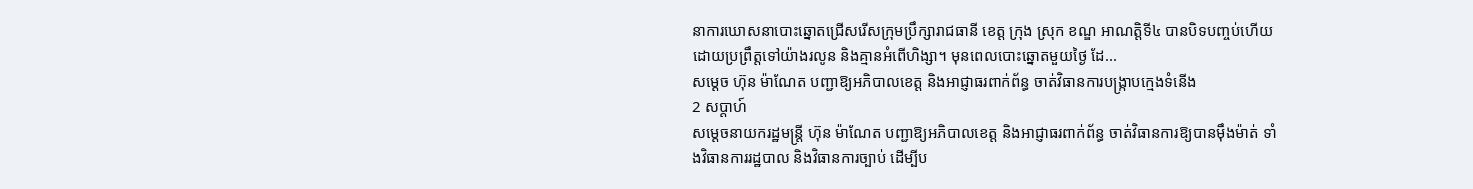នាការឃោសនាបោះឆ្នោតជ្រើសរើសក្រុមប្រឹក្សារាជធានី ខេត្ត ក្រុង ស្រុក ខណ្ឌ អាណត្តិទី៤ បានបិទបញ្ចប់ហើយ ដោយប្រព្រឹត្តទៅយ៉ាងរលូន និងគ្មានអំពើហិង្សា។ មុនពេលបោះឆ្នោតមួយថ្ងៃ ដែ...
សម្ដេច ហ៊ុន ម៉ាណែត បញ្ជាឱ្យអភិបាលខេត្ត និងអាជ្ញាធរពាក់ព័ន្ធ ចាត់វិធានការបង្ក្រាបក្មេងទំនើង
2 សប្តាហ៍
សម្ដេចនាយករដ្ឋមន្រ្តី ហ៊ុន ម៉ាណែត បញ្ជាឱ្យអភិបាលខេត្ត និងអាជ្ញាធរពាក់ព័ន្ធ ចាត់វិធានការឱ្យបានម៉ឹងម៉ាត់ ទាំងវិធានការរដ្ឋបាល និងវិធានការច្បាប់ ដើម្បីប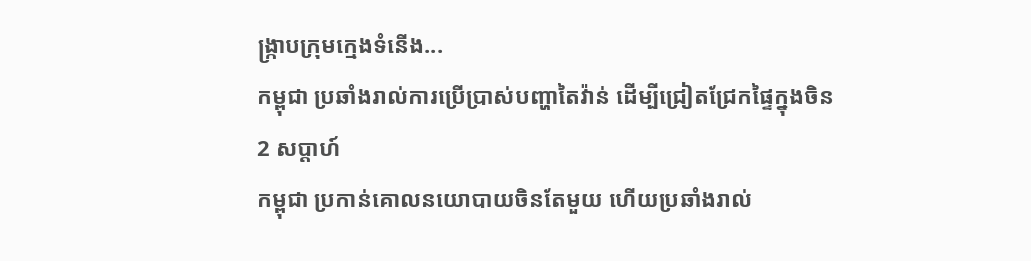ង្ក្រាបក្រុមក្មេងទំនើង...
កម្ពុជា ប្រឆាំងរាល់ការប្រើប្រាស់បញ្ហាតៃវ៉ាន់ ដើម្បីជ្រៀតជ្រែកផ្ទៃក្នុងចិន
2 សប្តាហ៍
កម្ពុជា ប្រកាន់គោលនយោបាយចិនតែមួយ ហើយប្រឆាំងរាល់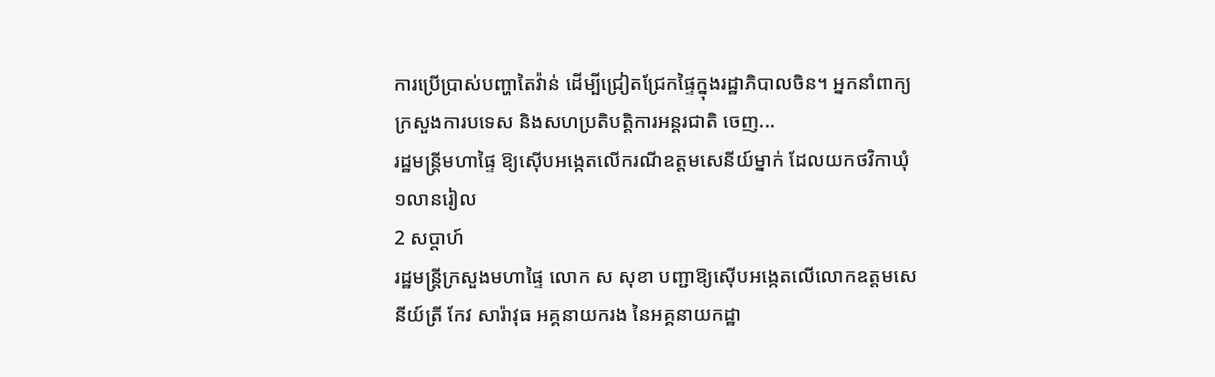ការប្រើប្រាស់បញ្ហាតៃវ៉ាន់ ដើម្បីជ្រៀតជ្រែកផ្ទៃក្នុងរដ្ឋាភិបាលចិន។ អ្នកនាំពាក្យក្រសួងការបទេស និងសហប្រតិបត្តិការអន្តរជាតិ ចេញ...
រដ្ឋមន្រ្តីមហាផ្ទៃ ឱ្យស៊ើបអង្កេតលើករណីឧត្តមសេនីយ៍ម្នាក់ ដែលយកថវិកាឃុំ១លានរៀល
2 សប្តាហ៍
រដ្ឋមន្រ្តីក្រសួងមហាផ្ទៃ លោក ស សុខា បញ្ជាឱ្យស៊ើបអង្កេតលើលោកឧត្តមសេនីយ៍ត្រី កែវ សារ៉ាវុធ អគ្គនាយករង នៃអគ្គនាយកដ្ឋា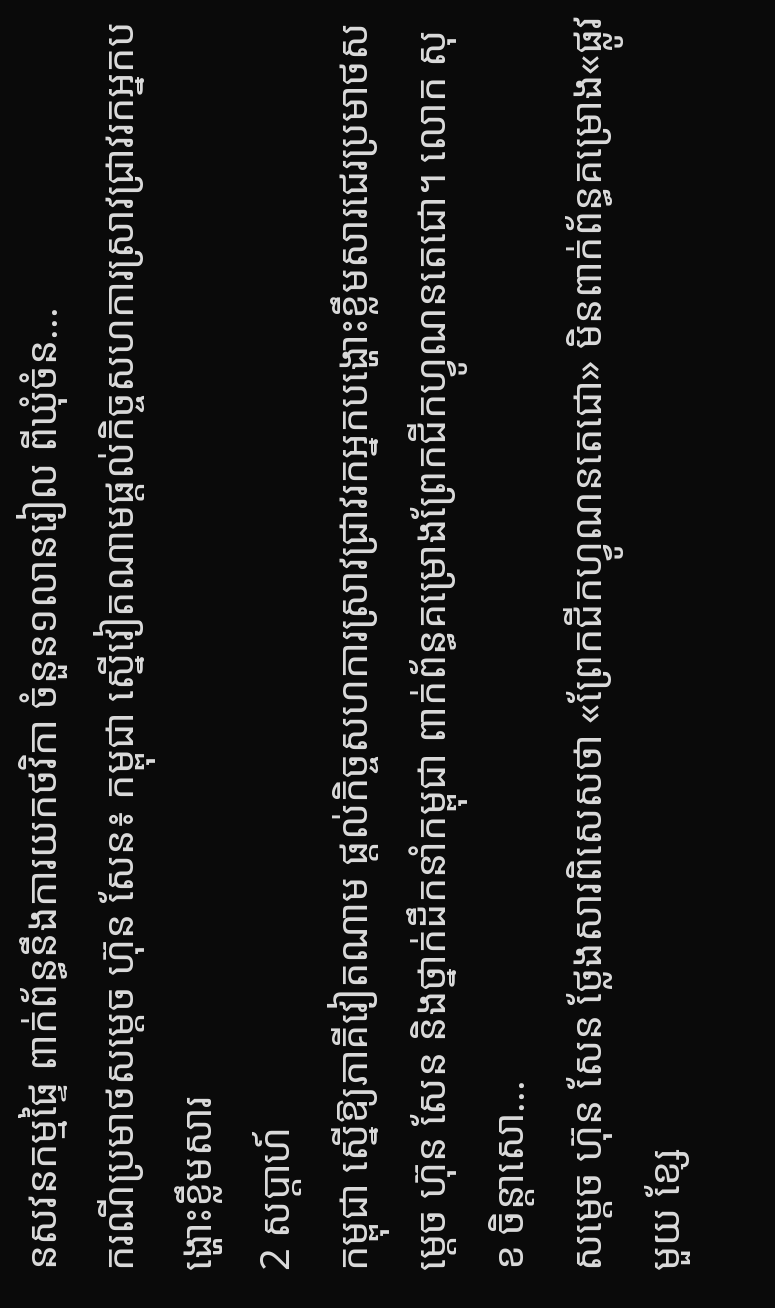នសវនកម្មផ្ទៃ ពាក់ព័ន្ធនឹងការយកថវិកា ចំនួន១លានរៀល ពីឃុំចំន...
ករណីប្រមាថសម្ដេច ហ៊ុន សែន៖ កម្ពុជា ស្នើវៀតណាមផ្តល់កិច្ចសហការស្រាវជ្រាវរកអ្នកបង្ហោះខ្លឹមសារ
2 សប្តាហ៍
កម្ពុជា ស្នើឱ្យភាគីវៀតណាម ផ្តល់កិច្ចសហការស្រាវជ្រាវរកអ្នកបង្ហោះខ្លឹមសារជេរប្រមាថសម្ដេច ហ៊ុន សែន និងថ្នាក់ដឹកនាំកម្ពុជា ពាក់ព័ន្ធគម្រោងព្រែកជីកហ្វូណនតេជោ។ លោក សុខ ចិន្តាសោ...
សម្ដេច ហ៊ុន សែន ថ្លែងសារពិសេសថា «ព្រែកជីកហ្វូណនតេជោ» មិនពាក់ព័ន្ធគម្រោង«ផ្លូវមួយ ខ្សែ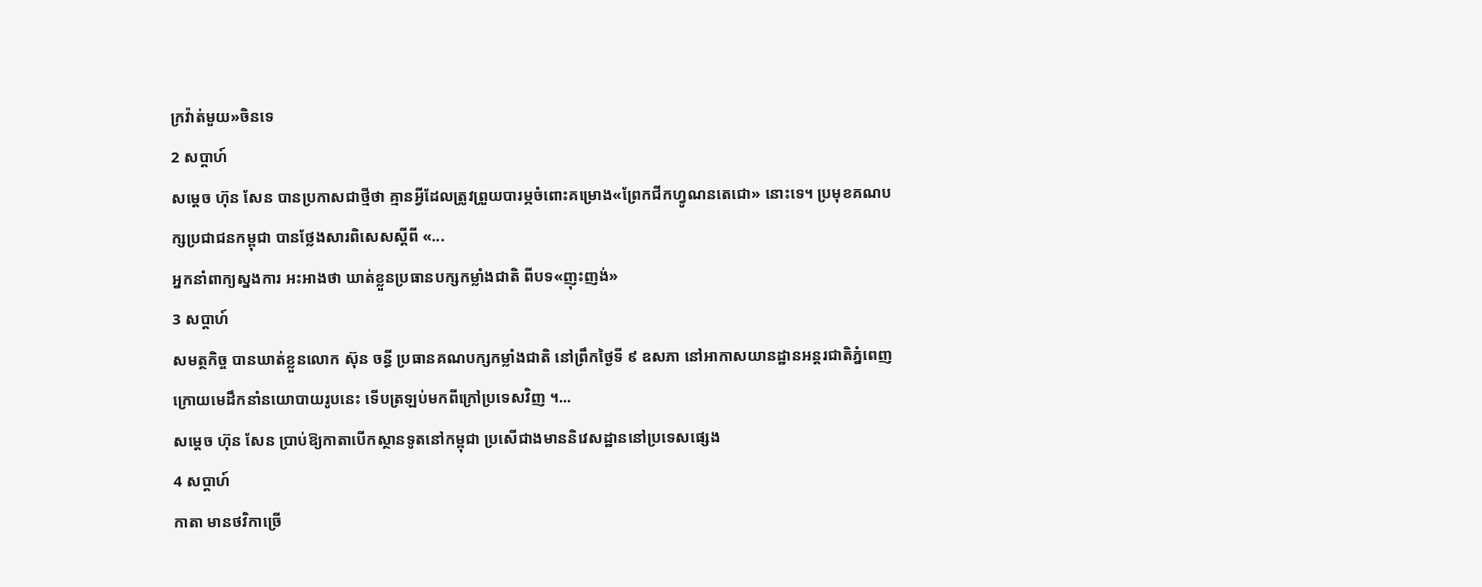ក្រវ៉ាត់មួយ»ចិនទេ
2 សប្តាហ៍
សម្ដេច ហ៊ុន សែន បានប្រកាសជាថ្មីថា គ្មានអ្វីដែលត្រូវព្រួយបារម្ភចំពោះគម្រោង«ព្រែកជីកហ្វូណនតេជោ» នោះទេ។ ប្រមុខគណបក្សប្រជាជនកម្ពុជា បានថ្លែងសារពិសេសស្តីពី «...
អ្នកនាំពាក្យស្នងការ អះអាងថា ឃាត់ខ្លួនប្រធានបក្សកម្លាំងជាតិ ពីបទ«ញុះញង់»
3 សប្តាហ៍
សមត្ថកិច្ច បានឃាត់ខ្លួនលោក ស៊ុន ចន្ធី ប្រធានគណបក្សកម្លាំងជាតិ នៅព្រឹកថ្ងៃទី ៩ ឧសភា នៅអាកាសយានដ្ឋានអន្តរជាតិភ្នំពេញ ក្រោយមេដឹកនាំនយោបាយរូបនេះ ទើបត្រឡប់មកពីក្រៅប្រទេសវិញ ។...
សម្ដេច ហ៊ុន សែន ប្រាប់ឱ្យកាតាបើកស្ថានទូតនៅកម្ពុជា ប្រសើជាងមាននិវេសដ្ឋាននៅប្រទេសផ្សេង
4 សប្តាហ៍
កាតា មានថវិកាច្រើ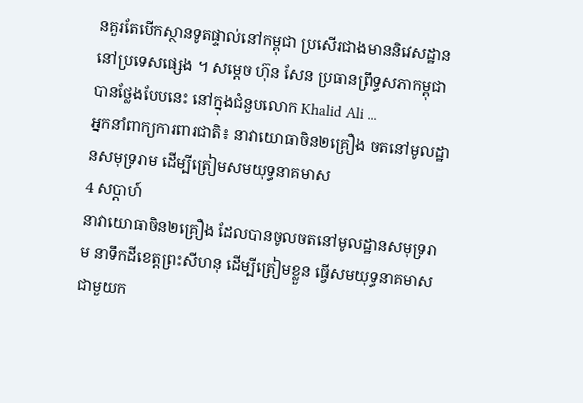នគួរតែបើកស្ថានទូតផ្ទាល់នៅកម្ពុជា ប្រសើរជាងមាននិវេសដ្ឋាននៅប្រទេសផ្សេង ។ សម្ដេច ហ៊ុន សែន ប្រធានព្រឹទ្ធសភាកម្ពុជា បានថ្លែងបែបនេះ នៅក្នុងជំនួបលោក Khalid Ali ...
អ្នកនាំពាក្យការពារជាតិ៖ នាវាយោធាចិន២គ្រឿង ចតនៅមូលដ្ឋានសមុទ្ររាម ដើម្បីត្រៀមសមយុទ្ធនាគមាស
4 សប្តាហ៍
នាវាយោធាចិន២គ្រឿង ដែលបានចូលចតនៅមូលដ្ឋានសមុទ្ររាម នាទឹកដីខេត្តព្រះសីហនុ ដើម្បីត្រៀមខ្លួន ធ្វើសមយុទ្ធនាគមាសជាមួយក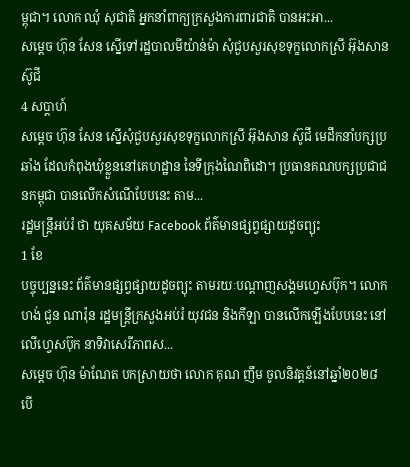ម្ពុជា។ លោក ឈុំ សុជាតិ អ្នកនាំពាក្យក្រសួងការពារជាតិ បានអះអា...
សម្ដេច ហ៊ុន សែន ស្នើទៅរដ្ឋបាលមីយ៉ាន់ម៉ា សុំជួបសួរសុខទុក្ខលោកស្រី អ៊ុងសាន ស៊ូជី
4 សប្តាហ៍
សម្ដេច ហ៊ុន សែន ស្នើសុំជួបសួរសុខទុក្ខលោកស្រី អ៊ុងសាន ស៊ូជី មេដឹកនាំបក្សប្រឆាំង ដែលកំពុងឃុំខ្លួននៅគេហដ្ឋាន នៃទីក្រុងណៃពិដោ។ ប្រធានគណបក្សប្រជាជនកម្ពុជា បានលើកសំណើបែបនេះ តាម...
រដ្ឋមន្រ្តីអប់រំ ថា យុគសម័យ Facebook ព័ត៌មានផ្សព្វផ្សាយដូចព្យុះ
1 ខែ
បច្ចុប្បន្ននេះ ព័ត៌មានផ្សព្វផ្សាយដូចព្យុះ តាមរយៈបណ្ដាញសង្គមហ្វេសប៊ុក។ លោក ហង់ ជួន ណារ៉ុន រដ្ឋមន្រ្តីក្រសួងអប់រំ យុវជន និងកីឡា បានលើកឡើងបែបនេះ នៅលើហ្វេសប៊ុក នាទិវាសេរីភាពស...
សម្ដេច ហ៊ុន ម៉ាណែត បកស្រាយថា លោក គុណ ញឹម ចូលនិវត្តន៍នៅឆ្នាំ២០២៨ បើ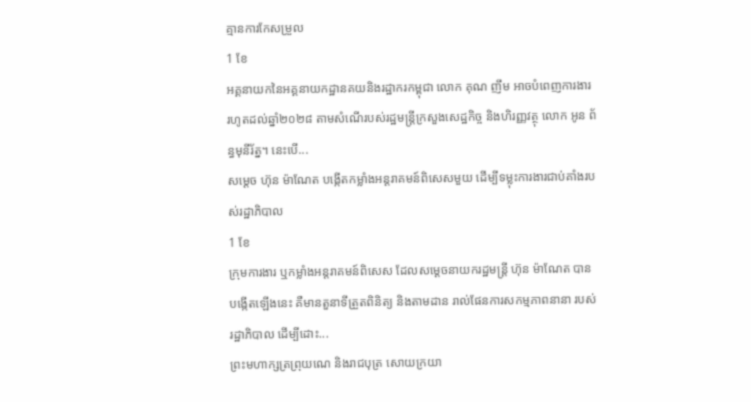គ្មានការកែសម្រួល
1 ខែ
អគ្គនាយកនៃអគ្គនាយកដ្ឋានគយនិងរដ្ឋាករកម្ពុជា លោក គុណ ញឹម អាចបំពេញការងារ រហូតដល់ឆ្នាំ២០២៨ តាមសំណើរបស់រដ្ឋមន្រ្តីក្រសួងសេដ្ឋកិច្ច និងហិរញ្ញវត្ថុ លោក អូន ព័ន្ធមុនីរ័ត្ន។ នេះបើ...
សម្ដេច ហ៊ុន ម៉ាណែត បង្កើតកម្លាំងអន្តរាគមន៍ពិសេសមួយ ដើម្បីទម្លុះការងារជាប់គាំងរបស់រដ្ឋាភិបាល
1 ខែ
ក្រុមការងារ ឬកម្លាំងអន្តរាគមន៍ពិសេស ដែលសម្ដេចនាយករដ្ឋមន្រ្តី ហ៊ុន ម៉ាណែត បានបង្កើតឡើងនេះ គឺមានតួនាទីត្រួតពិនិត្យ និងតាមដាន រាល់ផែនការសកម្មភាពនានា របស់រដ្ឋាភិបាល ដើម្បីដោះ...
ព្រះមហាក្សត្រព្រុយណេ និងរាជបុត្រ សោយក្រយា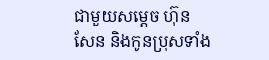ជាមួយសម្ដេច ហ៊ុន សែន និងកូនប្រុសទាំង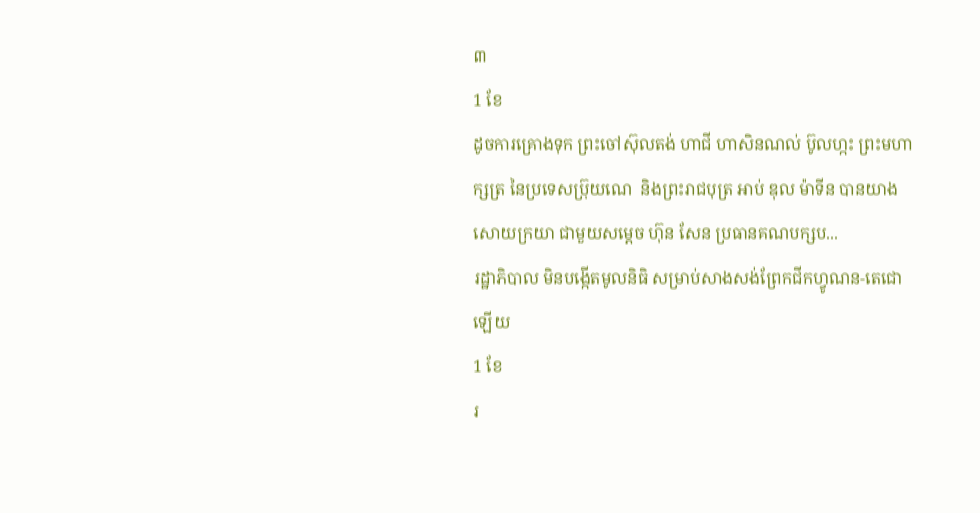៣
1 ខែ
ដូចការគ្រោងទុក ព្រះចៅស៊ុលតង់ ហាជី ហាសិនណល់ ប៊ូលហ្កះ ព្រះមហាក្សត្រ នៃប្រទេសប្រ៊ុយណេ  និងព្រះរាជបុត្រ អាប់ ឌុល ម៉ាទីន បានយាងសោយក្រយា ជាមួយសម្ដេច ហ៊ុន សែន ប្រធានគណបក្សប...
រដ្ឋាភិបាល មិនបង្កើតមូលនិធិ សម្រាប់សាងសង់ព្រែកជីកហ្វូណន-តេជោឡើយ
1 ខែ
រ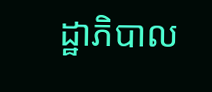ដ្ឋាភិបាល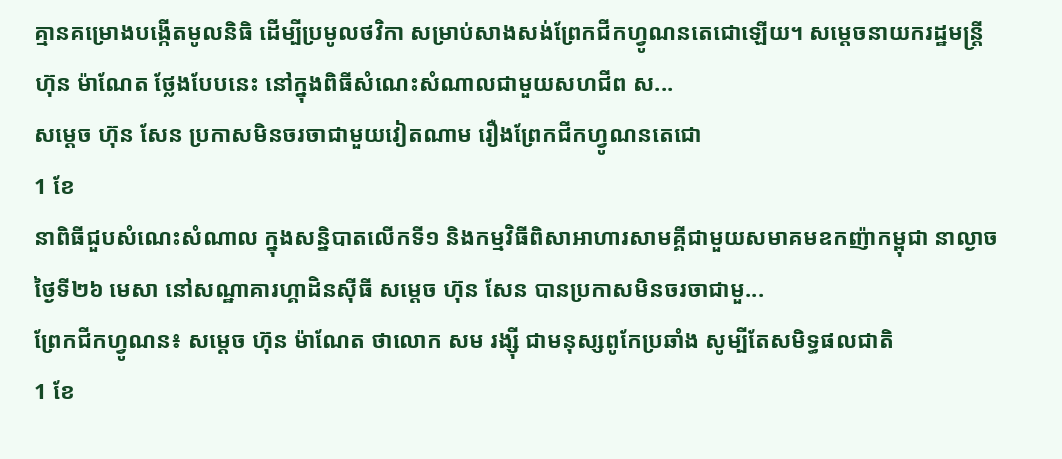គ្មានគម្រោងបង្កើតមូលនិធិ ដើម្បីប្រមូលថវិកា សម្រាប់សាងសង់ព្រែកជីកហ្វូណនតេជោឡើយ។ សម្ដេចនាយករដ្ឋមន្រ្តី ហ៊ុន ម៉ាណែត ថ្លែងបែបនេះ នៅក្នុងពិធីសំណេះសំណាលជាមួយសហជីព ស...
សម្ដេច ហ៊ុន សែន ប្រកាសមិនចរចាជាមួយវៀតណាម រឿងព្រែកជីកហ្វូណនតេជោ
1 ខែ
នាពិធីជួបសំណេះសំណាល ក្នុងសន្និបាតលើកទី១ និងកម្មវិធីពិសាអាហារសាមគ្គីជាមួយសមាគមឧកញ៉ាកម្ពុជា នាល្ងាចថ្ងៃទី២៦ មេសា នៅសណ្ឋាគារហ្គាដិនស៊ីធី សម្ដេច ហ៊ុន សែន បានប្រកាសមិនចរចាជាមួ...
ព្រែកជីកហ្វូណន៖ សម្ដេច ហ៊ុន ម៉ាណែត ថាលោក សម រង្ស៊ី ជាមនុស្សពូកែប្រឆាំង សូម្បីតែសមិទ្ធផលជាតិ
1 ខែ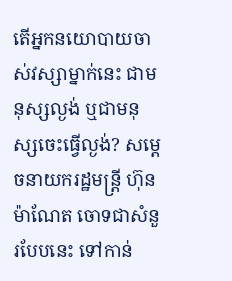តើអ្នកនយោបាយចាស់វស្សាម្នាក់នេះ ជាមនុស្សល្ងង់ ឬជាមនុស្សចេះធ្វើល្ងង់? សម្ដេចនាយករដ្ឋមន្រ្តី ហ៊ុន ម៉ាណែត ចោទជាសំនួរបែបនេះ ទៅកាន់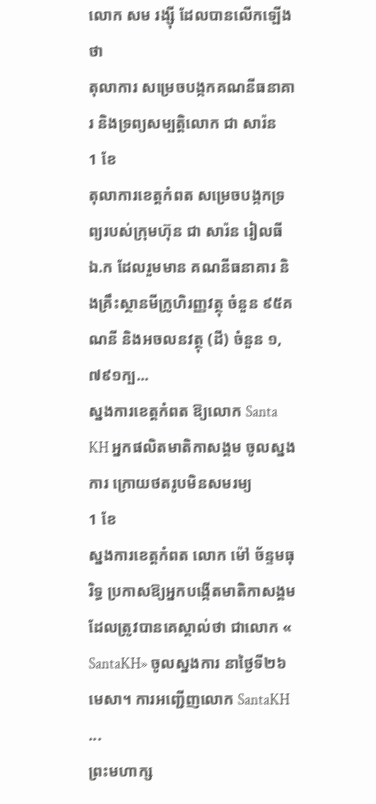លោក សម រង្ស៊ី ដែលបានលើកឡើងថា
តុលាការ សម្រេចបង្កកគណនីធនាគារ និងទ្រព្យសម្បត្តិលោក ជា សារ៉ន
1 ខែ
តុលាការខេត្តកំពត សម្រេចបង្កកទ្រព្យរបស់ក្រុមហ៊ុន ជា សារ៉ន រៀលធី ឯ.ក ដែលរួមមាន គណនីធនាគារ និងគ្រឹះស្ថានមីក្រូហិរញ្ញវត្ថុ ចំនួន ៩៥គណនី និងអចលនវត្ថុ (ដី) ចំនួន ១,៧៩១ក្ប...
ស្នងការខេត្តកំពត ឱ្យលោក Santa KH អ្នកផលិតមាតិកាសង្គម ចូលស្នងការ ក្រោយថតរូបមិនសមរម្យ
1 ខែ
ស្នងការខេត្តកំពត លោក ម៉ៅ ច័ន្ទមធុរិទ្ធ ប្រកាសឱ្យអ្នកបង្កើតមាតិកាសង្គម ដែលត្រូវបានគេស្គាល់ថា ជាលោក « SantaKH» ចូលស្នងការ នាថ្ងៃទី២៦ មេសា។ ការអញ្ជើញលោក SantaKH ...
ព្រះមហាក្ស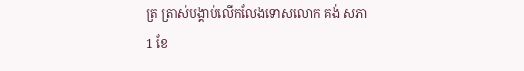ត្រ ត្រាស់បង្គាប់លើកលែងទោសលោក គង់ សភា
1 ខែ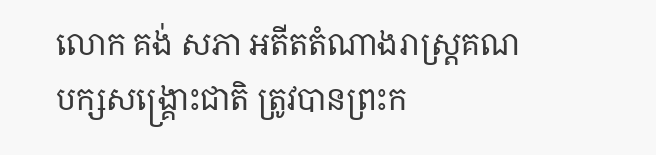លោក គង់ សភា អតីតតំណាងរាស្រ្តគណបក្សសង្គ្រោះជាតិ ត្រូវបានព្រះក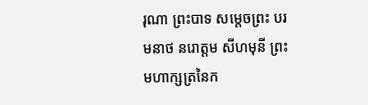រុណា ព្រះបាទ សម្តេចព្រះ បរមនាថ នរោត្តម សីហមុនី ព្រះមហាក្សត្រនៃក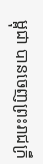ម្ពុជា បានចេញព្រះរាជក្រឹ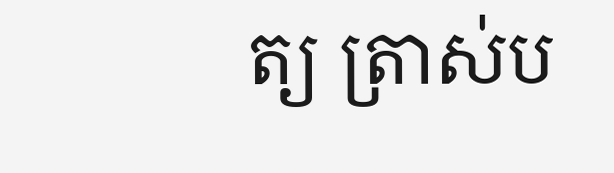ត្យ ត្រាស់ប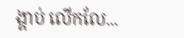ង្គាប់ លើកលែ...